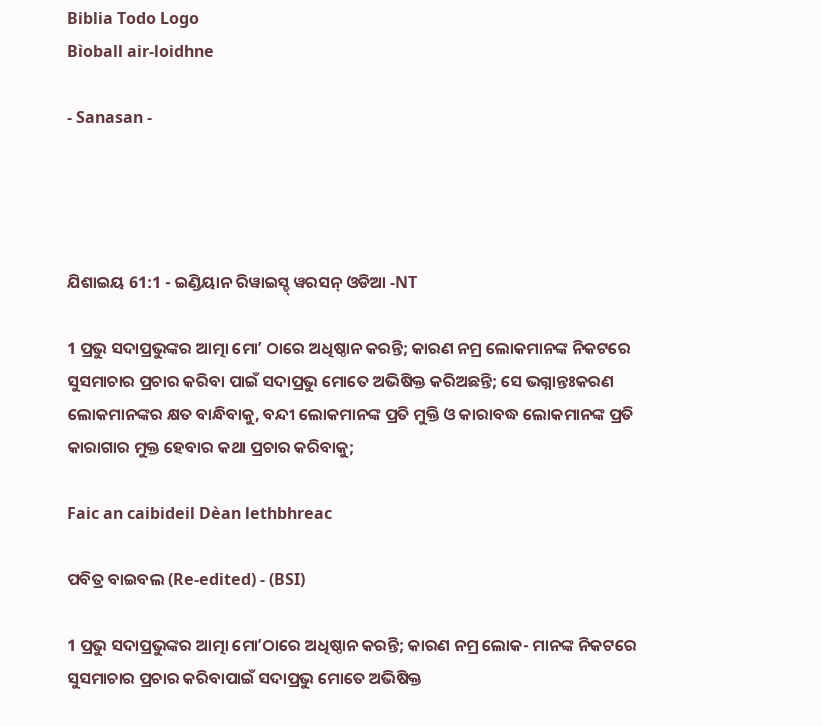Biblia Todo Logo
Bìoball air-loidhne

- Sanasan -




ଯିଶାଇୟ 61:1 - ଇଣ୍ଡିୟାନ ରିୱାଇସ୍ଡ୍ ୱରସନ୍ ଓଡିଆ -NT

1 ପ୍ରଭୁ ସଦାପ୍ରଭୁଙ୍କର ଆତ୍ମା ମୋʼ ଠାରେ ଅଧିଷ୍ଠାନ କରନ୍ତି; କାରଣ ନମ୍ର ଲୋକମାନଙ୍କ ନିକଟରେ ସୁସମାଚାର ପ୍ରଚାର କରିବା ପାଇଁ ସଦାପ୍ରଭୁ ମୋତେ ଅଭିଷିକ୍ତ କରିଅଛନ୍ତି; ସେ ଭଗ୍ନାନ୍ତଃକରଣ ଲୋକମାନଙ୍କର କ୍ଷତ ବାନ୍ଧିବାକୁ, ବନ୍ଦୀ ଲୋକମାନଙ୍କ ପ୍ରତି ମୁକ୍ତି ଓ କାରାବଦ୍ଧ ଲୋକମାନଙ୍କ ପ୍ରତି କାରାଗାର ମୁକ୍ତ ହେବାର କଥା ପ୍ରଚାର କରିବାକୁ;

Faic an caibideil Dèan lethbhreac

ପବିତ୍ର ବାଇବଲ (Re-edited) - (BSI)

1 ପ୍ରଭୁ ସଦାପ୍ରଭୁଙ୍କର ଆତ୍ମା ମୋʼଠାରେ ଅଧିଷ୍ଠାନ କରନ୍ତି; କାରଣ ନମ୍ର ଲୋକ- ମାନଙ୍କ ନିକଟରେ ସୁସମାଚାର ପ୍ରଚାର କରିବାପାଇଁ ସଦାପ୍ରଭୁ ମୋତେ ଅଭିଷିକ୍ତ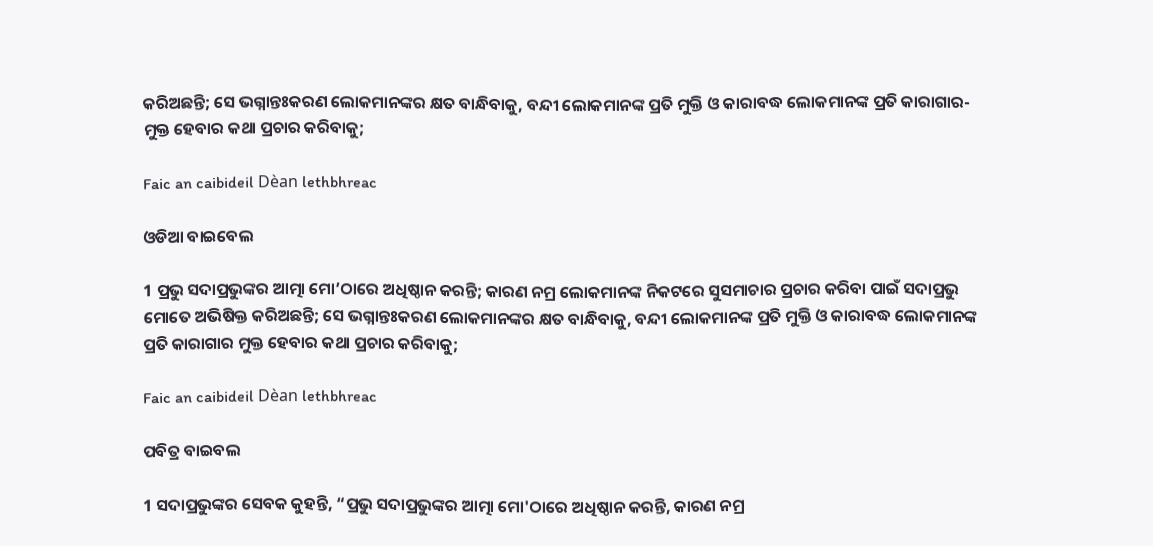କରିଅଛନ୍ତି; ସେ ଭଗ୍ନାନ୍ତଃକରଣ ଲୋକମାନଙ୍କର କ୍ଷତ ବାନ୍ଧିବାକୁ, ବନ୍ଦୀ ଲୋକମାନଙ୍କ ପ୍ରତି ମୁକ୍ତି ଓ କାରାବଦ୍ଧ ଲୋକମାନଙ୍କ ପ୍ରତି କାରାଗାର-ମୁକ୍ତ ହେବାର କଥା ପ୍ରଚାର କରିବାକୁ;

Faic an caibideil Dèan lethbhreac

ଓଡିଆ ବାଇବେଲ

1 ପ୍ରଭୁ ସଦାପ୍ରଭୁଙ୍କର ଆତ୍ମା ମୋ’ଠାରେ ଅଧିଷ୍ଠାନ କରନ୍ତି; କାରଣ ନମ୍ର ଲୋକମାନଙ୍କ ନିକଟରେ ସୁସମାଚାର ପ୍ରଚାର କରିବା ପାଇଁ ସଦାପ୍ରଭୁ ମୋତେ ଅଭିଷିକ୍ତ କରିଅଛନ୍ତି; ସେ ଭଗ୍ନାନ୍ତଃକରଣ ଲୋକମାନଙ୍କର କ୍ଷତ ବାନ୍ଧିବାକୁ, ବନ୍ଦୀ ଲୋକମାନଙ୍କ ପ୍ରତି ମୁକ୍ତି ଓ କାରାବଦ୍ଧ ଲୋକମାନଙ୍କ ପ୍ରତି କାରାଗାର ମୁକ୍ତ ହେବାର କଥା ପ୍ରଚାର କରିବାକୁ;

Faic an caibideil Dèan lethbhreac

ପବିତ୍ର ବାଇବଲ

1 ସଦାପ୍ରଭୁଙ୍କର ସେବକ କୁହନ୍ତି, “ପ୍ରଭୁ ସଦାପ୍ରଭୁଙ୍କର ଆତ୍ମା ମୋ'ଠାରେ ଅଧିଷ୍ଠାନ କରନ୍ତି, କାରଣ ନମ୍ର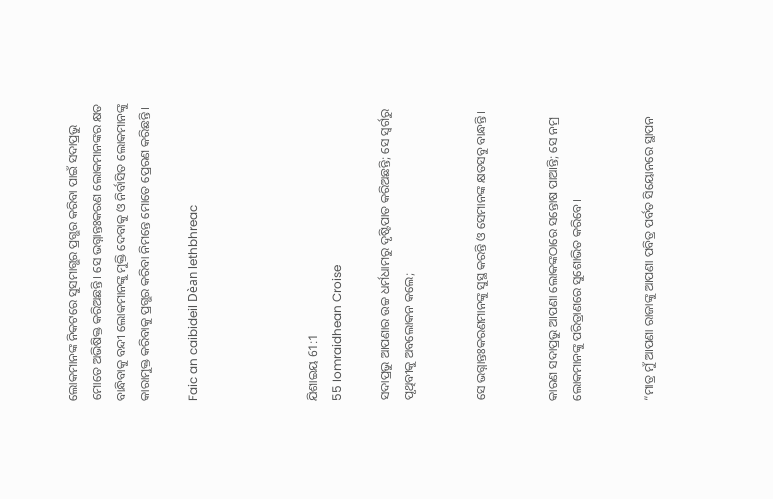ଲୋକମାନଙ୍କ ନିକଟରେ ସୁସମାଗ୍ଭର ପ୍ରଗ୍ଭର କରିବା ପାଇଁ ସଦାପ୍ରଭୁ ମୋତେ ଅଭିଷିକ୍ତ କରିଅଛନ୍ତି। ସେ ଭଗ୍ନାନ୍ତଃକରଣ ଲୋକମାନଙ୍କର କ୍ଷତ ବାନ୍ଧିବାକୁ ବନ୍ଦୀ ଲୋକମାନଙ୍କୁ ମୁକ୍ତି ଦେବାକୁ ଓ ନିର୍ବାସିତ ଲୋକମାନଙ୍କୁ କାରାମୁକ୍ତ କରିବାକୁ ପ୍ରଗ୍ଭର କରିବା ନିମନ୍ତେ ମୋତେ ପ୍ରେରଣ କରିଛନ୍ତି।

Faic an caibideil Dèan lethbhreac




ଯିଶାଇୟ 61:1
55 Iomraidhean Croise

ସଦାପ୍ରଭୁ ଆପଣାର ଉଚ୍ଚ ଧର୍ମଧାମରୁ ଦୃଷ୍ଟିପାତ କରିଅଛନ୍ତି; ସେ ସ୍ୱର୍ଗରୁ ପୃଥିବୀକୁ ଅବଲୋକନ କଲେ;


ସେ ଭଗ୍ନାନ୍ତଃକରଣମାନଙ୍କୁ ସୁସ୍ଥ କରନ୍ତି ଓ ସେମାନଙ୍କ କ୍ଷତସବୁ ବାନ୍ଧନ୍ତି।


କାରଣ ସଦାପ୍ରଭୁ ଆପଣା ଲୋକଙ୍କଠାରେ ସନ୍ତୋଷ ପାଆନ୍ତି; ସେ ନମ୍ର ଲୋକମାନଙ୍କୁ ପରିତ୍ରାଣରେ ସୁଶୋଭିତ କରିବେ।


“ମାତ୍ର ମୁଁ ଆପଣା ରାଜାଙ୍କୁ ଆପଣା ପବିତ୍ର ପର୍ବତ ସିୟୋନରେ ସ୍ଥାପନ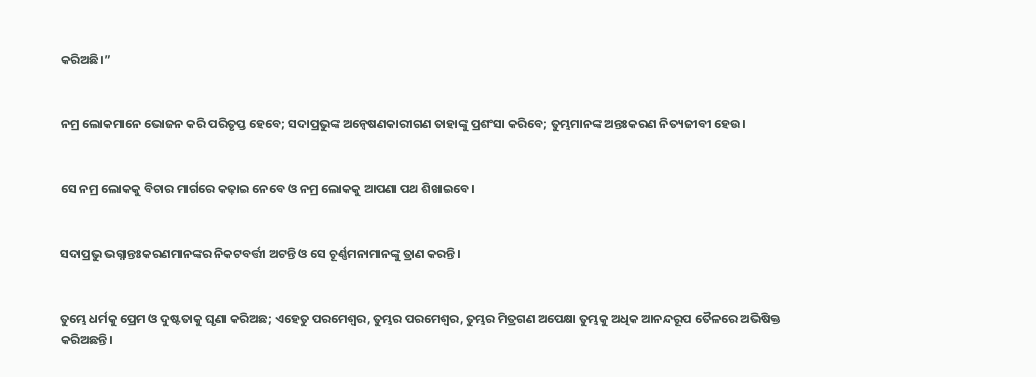କରିଅଛି।”


ନମ୍ର ଲୋକମାନେ ଭୋଜନ କରି ପରିତୃପ୍ତ ହେବେ; ସଦାପ୍ରଭୁଙ୍କ ଅନ୍ୱେଷଣକାରୀଗଣ ତାହାଙ୍କୁ ପ୍ରଶଂସା କରିବେ; ତୁମ୍ଭମାନଙ୍କ ଅନ୍ତଃକରଣ ନିତ୍ୟଜୀବୀ ହେଉ।


ସେ ନମ୍ର ଲୋକକୁ ବିଚାର ମାର୍ଗରେ କଢ଼ାଇ ନେବେ ଓ ନମ୍ର ଲୋକକୁ ଆପଣା ପଥ ଶିଖାଇବେ।


ସଦାପ୍ରଭୁ ଭଗ୍ନାନ୍ତଃକରଣମାନଙ୍କର ନିକଟବର୍ତ୍ତୀ ଅଟନ୍ତି ଓ ସେ ଚୂର୍ଣ୍ଣମନାମାନଙ୍କୁ ତ୍ରାଣ କରନ୍ତି।


ତୁମ୍ଭେ ଧର୍ମକୁ ପ୍ରେମ ଓ ଦୁଷ୍ଟତାକୁ ଘୃଣା କରିଅଛ; ଏହେତୁ ପରମେଶ୍ୱର, ତୁମ୍ଭର ପରମେଶ୍ୱର, ତୁମ୍ଭର ମିତ୍ରଗଣ ଅପେକ୍ଷା ତୁମ୍ଭକୁ ଅଧିକ ଆନନ୍ଦରୂପ ତୈଳରେ ଅଭିଷିକ୍ତ କରିଅଛନ୍ତି।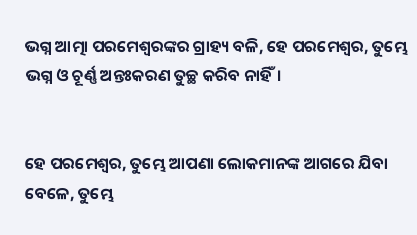ଭଗ୍ନ ଆତ୍ମା ପରମେଶ୍ୱରଙ୍କର ଗ୍ରାହ୍ୟ ବଳି, ହେ ପରମେଶ୍ୱର, ତୁମ୍ଭେ ଭଗ୍ନ ଓ ଚୂର୍ଣ୍ଣ ଅନ୍ତଃକରଣ ତୁଚ୍ଛ କରିବ ନାହିଁ।


ହେ ପରମେଶ୍ୱର, ତୁମ୍ଭେ ଆପଣା ଲୋକମାନଙ୍କ ଆଗରେ ଯିବା ବେଳେ, ତୁମ୍ଭେ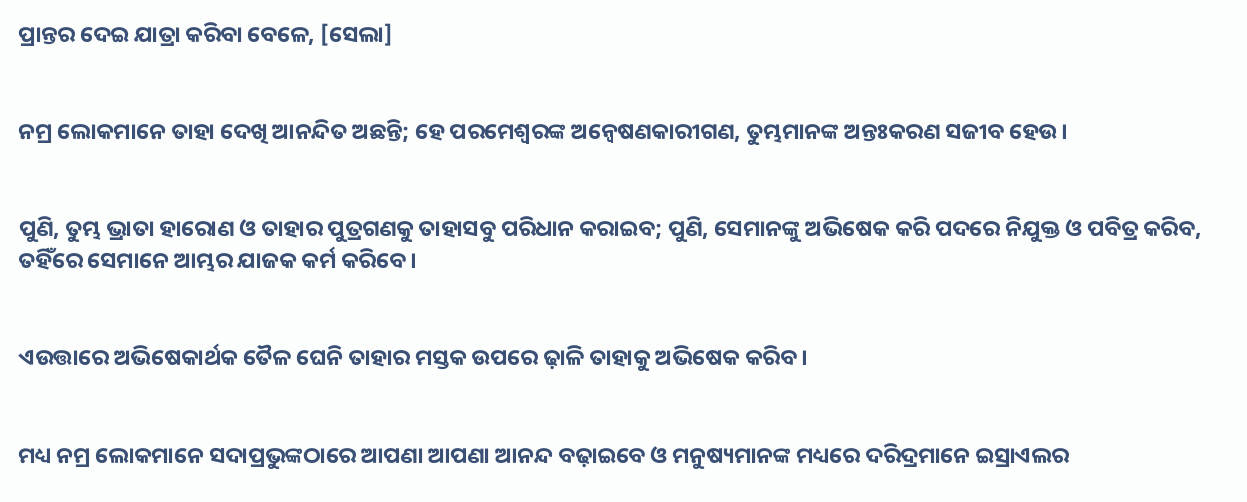ପ୍ରାନ୍ତର ଦେଇ ଯାତ୍ରା କରିବା ବେଳେ, [ସେଲା]


ନମ୍ର ଲୋକମାନେ ତାହା ଦେଖି ଆନନ୍ଦିତ ଅଛନ୍ତି; ହେ ପରମେଶ୍ୱରଙ୍କ ଅନ୍ୱେଷଣକାରୀଗଣ, ତୁମ୍ଭମାନଙ୍କ ଅନ୍ତଃକରଣ ସଜୀବ ହେଉ।


ପୁଣି, ତୁମ୍ଭ ଭ୍ରାତା ହାରୋଣ ଓ ତାହାର ପୁତ୍ରଗଣକୁ ତାହାସବୁ ପରିଧାନ କରାଇବ; ପୁଣି, ସେମାନଙ୍କୁ ଅଭିଷେକ କରି ପଦରେ ନିଯୁକ୍ତ ଓ ପବିତ୍ର କରିବ, ତହିଁରେ ସେମାନେ ଆମ୍ଭର ଯାଜକ କର୍ମ କରିବେ।


ଏଉତ୍ତାରେ ଅଭିଷେକାର୍ଥକ ତୈଳ ଘେନି ତାହାର ମସ୍ତକ ଉପରେ ଢ଼ାଳି ତାହାକୁ ଅଭିଷେକ କରିବ।


ମଧ୍ୟ ନମ୍ର ଲୋକମାନେ ସଦାପ୍ରଭୁଙ୍କଠାରେ ଆପଣା ଆପଣା ଆନନ୍ଦ ବଢ଼ାଇବେ ଓ ମନୁଷ୍ୟମାନଙ୍କ ମଧ୍ୟରେ ଦରିଦ୍ରମାନେ ଇସ୍ରାଏଲର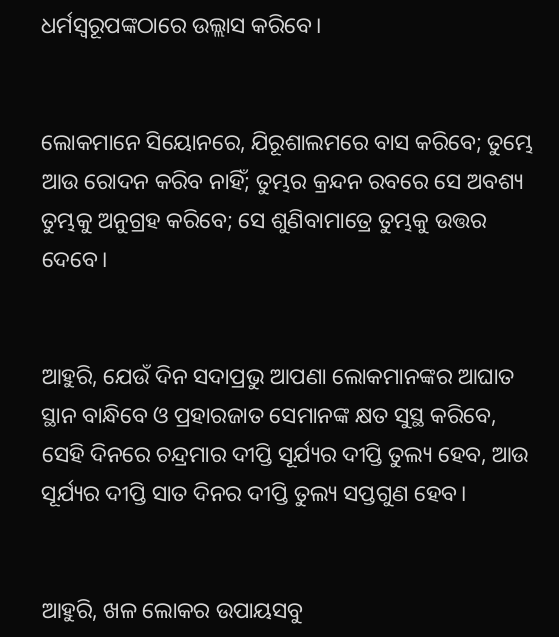ଧର୍ମସ୍ୱରୂପଙ୍କଠାରେ ଉଲ୍ଲାସ କରିବେ।


ଲୋକମାନେ ସିୟୋନରେ, ଯିରୂଶାଲମରେ ବାସ କରିବେ; ତୁମ୍ଭେ ଆଉ ରୋଦନ କରିବ ନାହିଁ; ତୁମ୍ଭର କ୍ରନ୍ଦନ ରବରେ ସେ ଅବଶ୍ୟ ତୁମ୍ଭକୁ ଅନୁଗ୍ରହ କରିବେ; ସେ ଶୁଣିବାମାତ୍ରେ ତୁମ୍ଭକୁ ଉତ୍ତର ଦେବେ।


ଆହୁରି, ଯେଉଁ ଦିନ ସଦାପ୍ରଭୁ ଆପଣା ଲୋକମାନଙ୍କର ଆଘାତ ସ୍ଥାନ ବାନ୍ଧିବେ ଓ ପ୍ରହାରଜାତ ସେମାନଙ୍କ କ୍ଷତ ସୁସ୍ଥ କରିବେ, ସେହି ଦିନରେ ଚନ୍ଦ୍ରମାର ଦୀପ୍ତି ସୂର୍ଯ୍ୟର ଦୀପ୍ତି ତୁଲ୍ୟ ହେବ, ଆଉ ସୂର୍ଯ୍ୟର ଦୀପ୍ତି ସାତ ଦିନର ଦୀପ୍ତି ତୁଲ୍ୟ ସପ୍ତଗୁଣ ହେବ।


ଆହୁରି, ଖଳ ଲୋକର ଉପାୟସବୁ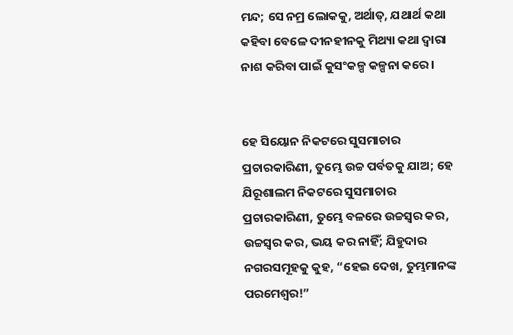ମନ୍ଦ; ସେ ନମ୍ର ଲୋକକୁ, ଅର୍ଥାତ୍‍, ଯଥାର୍ଥ କଥା କହିବା ବେଳେ ଦୀନହୀନକୁ ମିଥ୍ୟା କଥା ଦ୍ୱାରା ନାଶ କରିବା ପାଇଁ କୁସଂକଳ୍ପ କଳ୍ପନା କରେ।


ହେ ସିୟୋନ ନିକଟରେ ସୁସମାଚାର ପ୍ରଚାରକାରିଣୀ, ତୁମ୍ଭେ ଉଚ୍ଚ ପର୍ବତକୁ ଯାଅ; ହେ ଯିରୂଶାଲମ ନିକଟରେ ସୁସମାଚାର ପ୍ରଚାରକାରିଣୀ, ତୁମ୍ଭେ ବଳରେ ଉଚ୍ଚସ୍ୱର କର, ଉଚ୍ଚସ୍ୱର କର, ଭୟ କର ନାହିଁ; ଯିହୁଦାର ନଗରସମୂହକୁ କୁହ, “ହେଇ ଦେଖ, ତୁମ୍ଭମାନଙ୍କ ପରମେଶ୍ୱର!”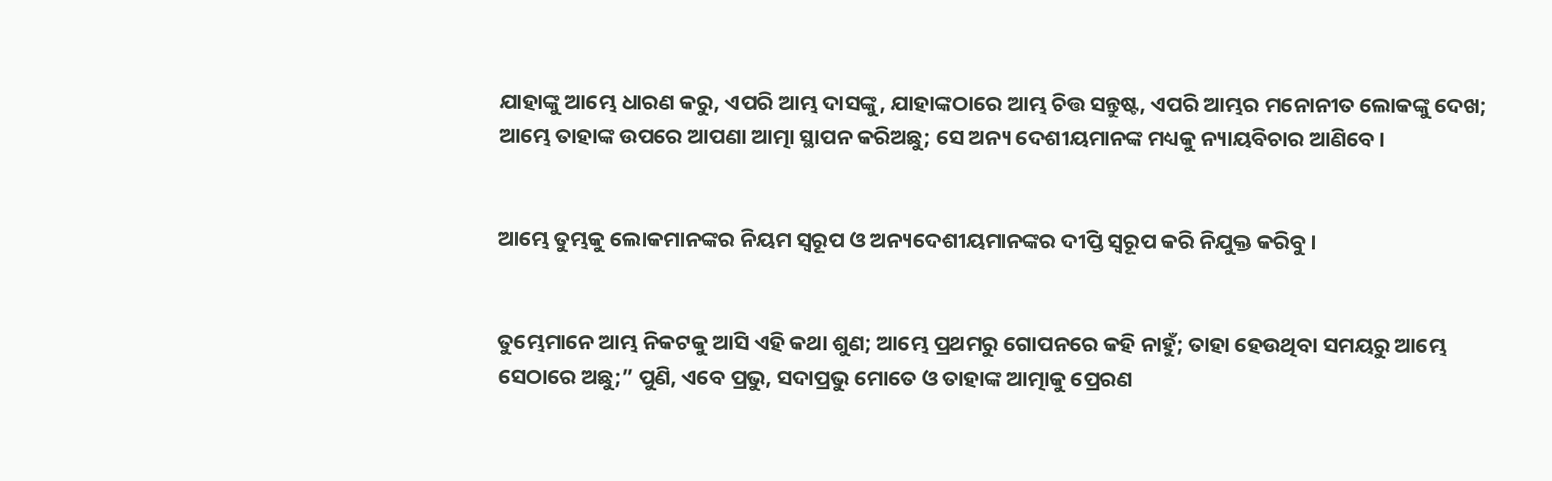ଯାହାଙ୍କୁ ଆମ୍ଭେ ଧାରଣ କରୁ, ଏପରି ଆମ୍ଭ ଦାସଙ୍କୁ, ଯାହାଙ୍କଠାରେ ଆମ୍ଭ ଚିତ୍ତ ସନ୍ତୁଷ୍ଟ, ଏପରି ଆମ୍ଭର ମନୋନୀତ ଲୋକଙ୍କୁ ଦେଖ; ଆମ୍ଭେ ତାହାଙ୍କ ଉପରେ ଆପଣା ଆତ୍ମା ସ୍ଥାପନ କରିଅଛୁ; ସେ ଅନ୍ୟ ଦେଶୀୟମାନଙ୍କ ମଧ୍ୟକୁ ନ୍ୟାୟବିଚାର ଆଣିବେ।


ଆମ୍ଭେ ତୁମ୍ଭକୁ ଲୋକମାନଙ୍କର ନିୟମ ସ୍ୱରୂପ ଓ ଅନ୍ୟଦେଶୀୟମାନଙ୍କର ଦୀପ୍ତି ସ୍ୱରୂପ କରି ନିଯୁକ୍ତ କରିବୁ।


ତୁମ୍ଭେମାନେ ଆମ୍ଭ ନିକଟକୁ ଆସି ଏହି କଥା ଶୁଣ; ଆମ୍ଭେ ପ୍ରଥମରୁ ଗୋପନରେ କହି ନାହୁଁ; ତାହା ହେଉଥିବା ସମୟରୁ ଆମ୍ଭେ ସେଠାରେ ଅଛୁ;” ପୁଣି, ଏବେ ପ୍ରଭୁ, ସଦାପ୍ରଭୁ ମୋତେ ଓ ତାହାଙ୍କ ଆତ୍ମାକୁ ପ୍ରେରଣ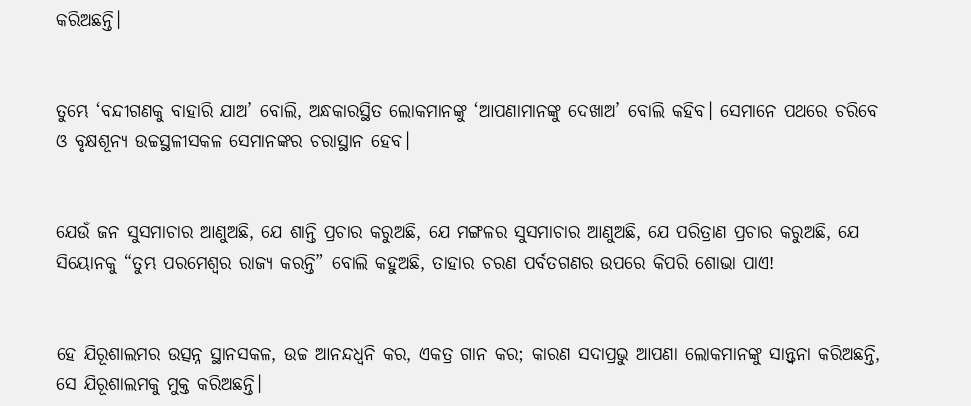କରିଅଛନ୍ତି।


ତୁମ୍ଭେ ‘ବନ୍ଦୀଗଣକୁ ବାହାରି ଯାଅ’ ବୋଲି, ଅନ୍ଧକାରସ୍ଥିତ ଲୋକମାନଙ୍କୁ ‘ଆପଣାମାନଙ୍କୁ ଦେଖାଅ’ ବୋଲି କହିବ। ସେମାନେ ପଥରେ ଚରିବେ ଓ ବୃକ୍ଷଶୂନ୍ୟ ଉଚ୍ଚସ୍ଥଳୀସକଳ ସେମାନଙ୍କର ଚରାସ୍ଥାନ ହେବ।


ଯେଉଁ ଜନ ସୁସମାଚାର ଆଣୁଅଛି, ଯେ ଶାନ୍ତି ପ୍ରଚାର କରୁଅଛି, ଯେ ମଙ୍ଗଳର ସୁସମାଚାର ଆଣୁଅଛି, ଯେ ପରିତ୍ରାଣ ପ୍ରଚାର କରୁଅଛି, ଯେ ସିୟୋନକୁ “ତୁମ୍ଭ ପରମେଶ୍ୱର ରାଜ୍ୟ କରନ୍ତି” ବୋଲି କହୁଅଛି, ତାହାର ଚରଣ ପର୍ବତଗଣର ଉପରେ କିପରି ଶୋଭା ପାଏ!


ହେ ଯିରୂଶାଲମର ଉତ୍ସନ୍ନ ସ୍ଥାନସକଳ, ଉଚ୍ଚ ଆନନ୍ଦଧ୍ୱନି କର, ଏକତ୍ର ଗାନ କର; କାରଣ ସଦାପ୍ରଭୁ ଆପଣା ଲୋକମାନଙ୍କୁ ସାନ୍ତ୍ୱନା କରିଅଛନ୍ତି, ସେ ଯିରୂଶାଲମକୁ ମୁକ୍ତ କରିଅଛନ୍ତି।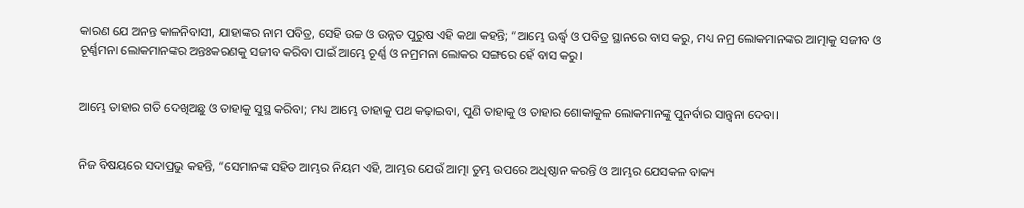କାରଣ ଯେ ଅନନ୍ତ କାଳନିବାସୀ, ଯାହାଙ୍କର ନାମ ପବିତ୍ର, ସେହି ଉଚ୍ଚ ଓ ଉନ୍ନତ ପୁରୁଷ ଏହି କଥା କହନ୍ତି; “ଆମ୍ଭେ ଊର୍ଦ୍ଧ୍ୱ ଓ ପବିତ୍ର ସ୍ଥାନରେ ବାସ କରୁ, ମଧ୍ୟ ନମ୍ର ଲୋକମାନଙ୍କର ଆତ୍ମାକୁ ସଜୀବ ଓ ଚୂର୍ଣ୍ଣମନା ଲୋକମାନଙ୍କର ଅନ୍ତଃକରଣକୁ ସଜୀବ କରିବା ପାଇଁ ଆମ୍ଭେ ଚୂର୍ଣ୍ଣ ଓ ନମ୍ରମନା ଲୋକର ସଙ୍ଗରେ ହେଁ ବାସ କରୁ।


ଆମ୍ଭେ ତାହାର ଗତି ଦେଖିଅଛୁ ଓ ତାହାକୁ ସୁସ୍ଥ କରିବା; ମଧ୍ୟ ଆମ୍ଭେ ତାହାକୁ ପଥ କଢ଼ାଇବା, ପୁଣି ତାହାକୁ ଓ ତାହାର ଶୋକାକୁଳ ଲୋକମାନଙ୍କୁ ପୁନର୍ବାର ସାନ୍ତ୍ୱନା ଦେବା।


ନିଜ ବିଷୟରେ ସଦାପ୍ରଭୁ କହନ୍ତି, “ସେମାନଙ୍କ ସହିତ ଆମ୍ଭର ନିୟମ ଏହି, ଆମ୍ଭର ଯେଉଁ ଆତ୍ମା ତୁମ୍ଭ ଉପରେ ଅଧିଷ୍ଠାନ କରନ୍ତି ଓ ଆମ୍ଭର ଯେସକଳ ବାକ୍ୟ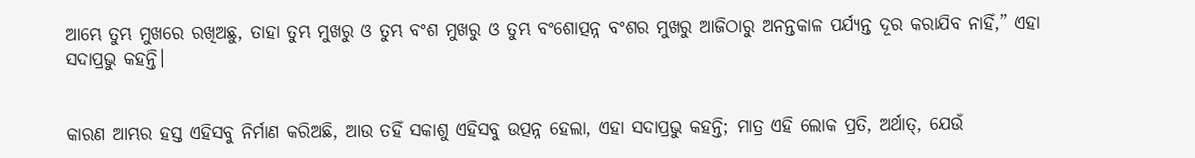ଆମ୍ଭେ ତୁମ୍ଭ ମୁଖରେ ରଖିଅଛୁ, ତାହା ତୁମ୍ଭ ମୁଖରୁ ଓ ତୁମ୍ଭ ବଂଶ ମୁଖରୁ ଓ ତୁମ୍ଭ ବଂଶୋତ୍ପନ୍ନ ବଂଶର ମୁଖରୁ ଆଜିଠାରୁ ଅନନ୍ତକାଳ ପର୍ଯ୍ୟନ୍ତ ଦୂର କରାଯିବ ନାହିଁ,” ଏହା ସଦାପ୍ରଭୁ କହନ୍ତି।


କାରଣ ଆମ୍ଭର ହସ୍ତ ଏହିସବୁ ନିର୍ମାଣ କରିଅଛି, ଆଉ ତହିଁ ସକାଶୁ ଏହିସବୁ ଉତ୍ପନ୍ନ ହେଲା, ଏହା ସଦାପ୍ରଭୁ କହନ୍ତି; ମାତ୍ର ଏହି ଲୋକ ପ୍ରତି, ଅର୍ଥାତ୍‍, ଯେଉଁ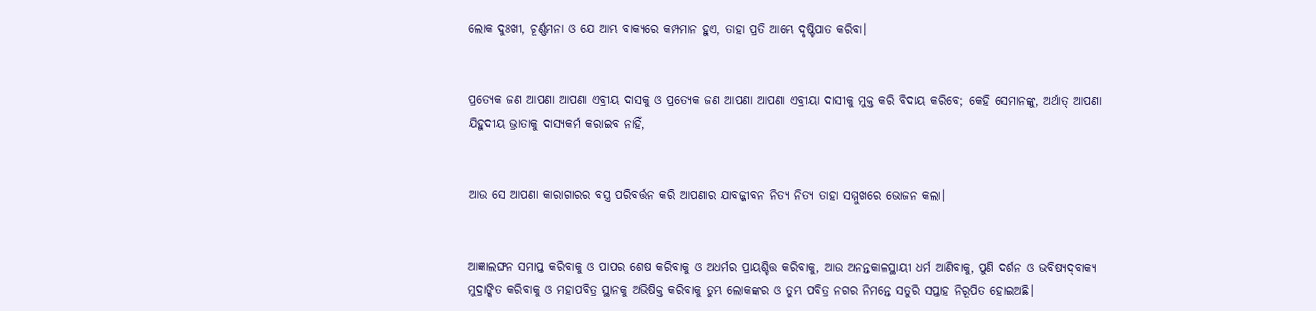ଲୋକ ଦୁଃଖୀ, ଚୂର୍ଣ୍ଣମନା ଓ ଯେ ଆମ୍ଭ ବାକ୍ୟରେ କମ୍ପମାନ ହୁଏ, ତାହା ପ୍ରତି ଆମ୍ଭେ ଦୃଷ୍ଟିପାତ କରିବା।


ପ୍ରତ୍ୟେକ ଜଣ ଆପଣା ଆପଣା ଏବ୍ରୀୟ ଦାସକୁ ଓ ପ୍ରତ୍ୟେକ ଜଣ ଆପଣା ଆପଣା ଏବ୍ରୀୟା ଦାସୀକୁ ମୁକ୍ତ କରି ବିଦାୟ କରିବେ; କେହି ସେମାନଙ୍କୁ, ଅର୍ଥାତ୍‍ ଆପଣା ଯିହୁଦୀୟ ଭ୍ରାତାକୁ ଦାସ୍ୟକର୍ମ କରାଇବ ନାହିଁ,


ଆଉ ସେ ଆପଣା କାରାଗାରର ବସ୍ତ୍ର ପରିବର୍ତ୍ତନ କରି ଆପଣାର ଯାବଜ୍ଜୀବନ ନିତ୍ୟ ନିତ୍ୟ ତାହା ସମ୍ମୁଖରେ ଭୋଜନ କଲା।


ଆଜ୍ଞାଲଙ୍ଘନ ସମାପ୍ତ କରିବାକୁ ଓ ପାପର ଶେଷ କରିବାକୁ ଓ ଅଧର୍ମର ପ୍ରାୟଶ୍ଚିତ୍ତ କରିବାକୁ, ଆଉ ଅନନ୍ତକାଳସ୍ଥାୟୀ ଧର୍ମ ଆଣିବାକୁ, ପୁଣି ଦର୍ଶନ ଓ ଭବିଷ୍ୟଦ୍‍ବାକ୍ୟ ମୁଦ୍ରାଙ୍କିତ କରିବାକୁ ଓ ମହାପବିତ୍ର ସ୍ଥାନକୁ ଅଭିଷିକ୍ତ କରିବାକୁ ତୁମ୍ଭ ଲୋକଙ୍କର ଓ ତୁମ୍ଭ ପବିତ୍ର ନଗର ନିମନ୍ତେ ସତୁରି ସପ୍ତାହ ନିରୂପିତ ହୋଇଅଛି।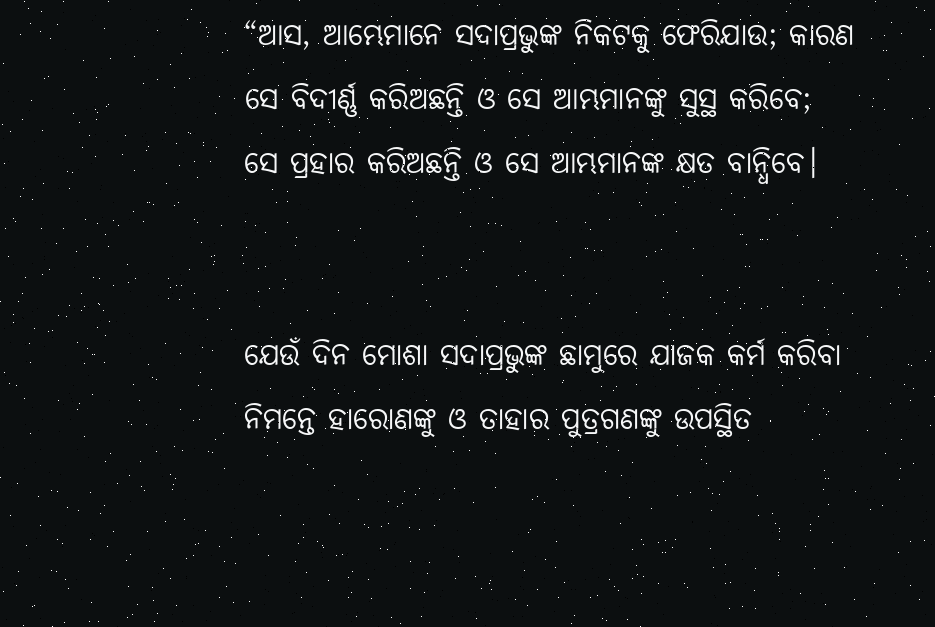“ଆସ, ଆମ୍ଭେମାନେ ସଦାପ୍ରଭୁଙ୍କ ନିକଟକୁ ଫେରିଯାଉ; କାରଣ ସେ ବିଦୀର୍ଣ୍ଣ କରିଅଛନ୍ତି ଓ ସେ ଆମ୍ଭମାନଙ୍କୁ ସୁସ୍ଥ କରିବେ; ସେ ପ୍ରହାର କରିଅଛନ୍ତି ଓ ସେ ଆମ୍ଭମାନଙ୍କ କ୍ଷତ ବାନ୍ଧିବେ।


ଯେଉଁ ଦିନ ମୋଶା ସଦାପ୍ରଭୁଙ୍କ ଛାମୁରେ ଯାଜକ କର୍ମ କରିବା ନିମନ୍ତେ ହାରୋଣଙ୍କୁ ଓ ତାହାର ପୁତ୍ରଗଣଙ୍କୁ ଉପସ୍ଥିତ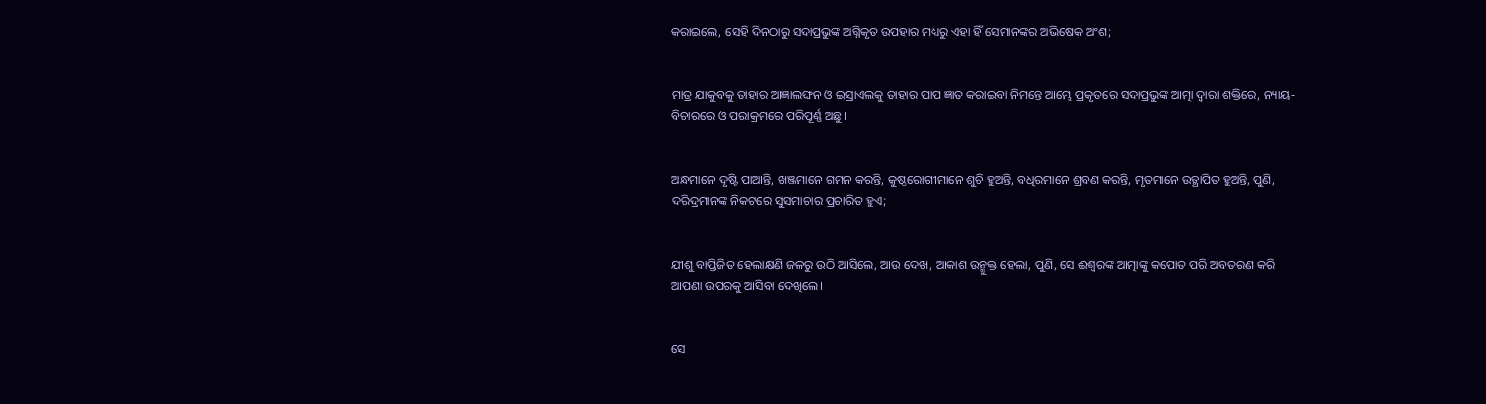କରାଇଲେ, ସେହି ଦିନଠାରୁ ସଦାପ୍ରଭୁଙ୍କ ଅଗ୍ନିକୃତ ଉପହାର ମଧ୍ୟରୁ ଏହା ହିଁ ସେମାନଙ୍କର ଅଭିଷେକ ଅଂଶ;


ମାତ୍ର ଯାକୁବକୁ ତାହାର ଆଜ୍ଞାଲଙ୍ଘନ ଓ ଇସ୍ରାଏଲକୁ ତାହାର ପାପ ଜ୍ଞାତ କରାଇବା ନିମନ୍ତେ ଆମ୍ଭେ ପ୍ରକୃତରେ ସଦାପ୍ରଭୁଙ୍କ ଆତ୍ମା ଦ୍ୱାରା ଶକ୍ତିରେ, ନ୍ୟାୟ-ବିଚାରରେ ଓ ପରାକ୍ରମରେ ପରିପୂର୍ଣ୍ଣ ଅଛୁ।


ଅନ୍ଧମାନେ ଦୃଷ୍ଟି ପାଆନ୍ତି, ଖଞ୍ଜମାନେ ଗମନ କରନ୍ତି, କୁଷ୍ଠରୋଗୀମାନେ ଶୁଚି ହୁଅନ୍ତି, ବଧିରମାନେ ଶ୍ରବଣ କରନ୍ତି, ମୃତମାନେ ଉତ୍ଥାପିତ ହୁଅନ୍ତି, ପୁଣି, ଦରିଦ୍ରମାନଙ୍କ ନିକଟରେ ସୁସମାଚାର ପ୍ରଚାରିତ ହୁଏ;


ଯୀଶୁ ବାପ୍ତିଜିତ ହେଲାକ୍ଷଣି ଜଳରୁ ଉଠି ଆସିଲେ, ଆଉ ଦେଖ, ଆକାଶ ଉନ୍ମୁକ୍ତ ହେଲା, ପୁଣି, ସେ ଈଶ୍ବରଙ୍କ ଆତ୍ମାଙ୍କୁ କପୋତ ପରି ଅବତରଣ କରି ଆପଣା ଉପରକୁ ଆସିବା ଦେଖିଲେ।


ସେ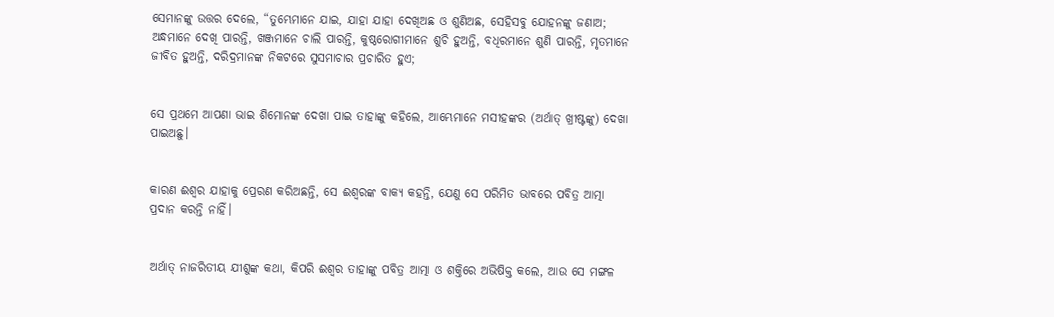ସେମାନଙ୍କୁ ଉତ୍ତର ଦେଲେ, “ତୁମ୍ଭେମାନେ ଯାଇ, ଯାହା ଯାହା ଦେଖିଅଛ ଓ ଶୁଣିଅଛ, ସେହିସବୁ ଯୋହନଙ୍କୁ ଜଣାଅ; ଅନ୍ଧମାନେ ଦେଖି ପାରନ୍ତି, ଖଞ୍ଜମାନେ ଚାଲି ପାରନ୍ତି, କୁଷ୍ଠରୋଗୀମାନେ ଶୁଚି ହୁଅନ୍ତି, ବଧିରମାନେ ଶୁଣି ପାରନ୍ତି, ମୃତମାନେ ଜୀବିତ ହୁଅନ୍ତି, ଦରିଦ୍ରମାନଙ୍କ ନିକଟରେ ସୁସମାଚାର ପ୍ରଚାରିତ ହୁଏ;


ସେ ପ୍ରଥମେ ଆପଣା ଭାଇ ଶିମୋନଙ୍କ ଦେଖା ପାଇ ତାହାଙ୍କୁ କହିଲେ, ଆମ୍ଭେମାନେ ମସୀହଙ୍କର (ଅର୍ଥାତ୍‍ ଖ୍ରୀଷ୍ଟଙ୍କୁ) ଦେଖା ପାଇଅଛୁ।


କାରଣ ଈଶ୍ବର ଯାହାକୁ ପ୍ରେରଣ କରିଅଛନ୍ତି, ସେ ଈଶ୍ବରଙ୍କ ବାକ୍ୟ କହନ୍ତି, ଯେଣୁ ସେ ପରିମିତ ଭାବରେ ପବିତ୍ର ଆତ୍ମା ପ୍ରଦାନ କରନ୍ତି ନାହିଁ।


ଅର୍ଥାତ୍‍ ନାଜରିତୀୟ ଯୀଶୁଙ୍କ କଥା, କିପରି ଈଶ୍ବର ତାହାଙ୍କୁ ପବିତ୍ର ଆତ୍ମା ଓ ଶକ୍ତିରେ ଅଭିଷିକ୍ତ କଲେ, ଆଉ ସେ ମଙ୍ଗଳ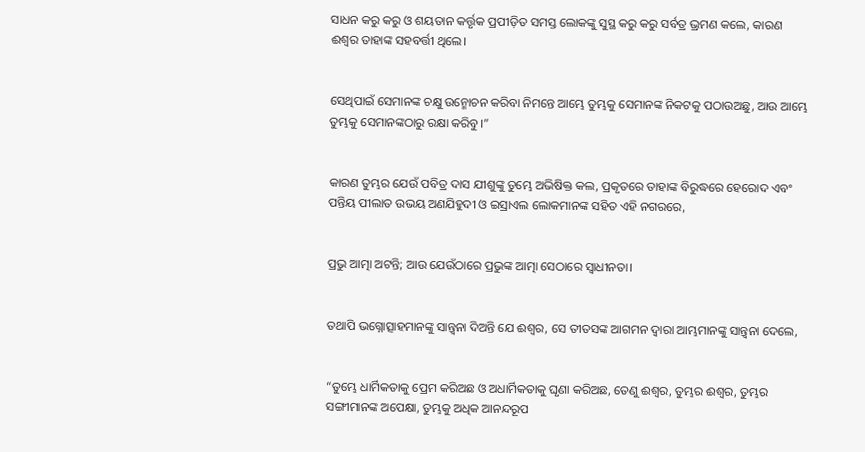ସାଧନ କରୁ କରୁ ଓ ଶୟତାନ କର୍ତ୍ତୃକ ପ୍ରପୀଡ଼ିତ ସମସ୍ତ ଲୋକଙ୍କୁ ସୁସ୍ଥ କରୁ କରୁ ସର୍ବତ୍ର ଭ୍ରମଣ କଲେ, କାରଣ ଈଶ୍ବର ତାହାଙ୍କ ସହବର୍ତ୍ତୀ ଥିଲେ।


ସେଥିପାଇଁ ସେମାନଙ୍କ ଚକ୍ଷୁ ଉନ୍ମୋଚନ କରିବା ନିମନ୍ତେ ଆମ୍ଭେ ତୁମ୍ଭକୁ ସେମାନଙ୍କ ନିକଟକୁ ପଠାଉଅଛୁ, ଆଉ ଆମ୍ଭେ ତୁମ୍ଭକୁ ସେମାନଙ୍କଠାରୁ ରକ୍ଷା କରିବୁ।”


କାରଣ ତୁମ୍ଭର ଯେଉଁ ପବିତ୍ର ଦାସ ଯୀଶୁଙ୍କୁ ତୁମ୍ଭେ ଅଭିଷିକ୍ତ କଲ, ପ୍ରକୃତରେ ତାହାଙ୍କ ବିରୁଦ୍ଧରେ ହେରୋଦ ଏବଂ ପନ୍ତିୟ ପୀଲାତ ଉଭୟ ଅଣଯିହୁଦୀ ଓ ଇସ୍ରାଏଲ ଲୋକମାନଙ୍କ ସହିତ ଏହି ନଗରରେ,


ପ୍ରଭୁ ଆତ୍ମା ଅଟନ୍ତି; ଆଉ ଯେଉଁଠାରେ ପ୍ରଭୁଙ୍କ ଆତ୍ମା ସେଠାରେ ସ୍ୱାଧୀନତା।


ତଥାପି ଭଗ୍ନୋତ୍ସାହମାନଙ୍କୁ ସାନ୍ତ୍ୱନା ଦିଅନ୍ତି ଯେ ଈଶ୍ବର, ସେ ତୀତସଙ୍କ ଆଗମନ ଦ୍ୱାରା ଆମ୍ଭମାନଙ୍କୁ ସାନ୍ତ୍ୱନା ଦେଲେ,


“ତୁମ୍ଭେ ଧାର୍ମିକତାକୁ ପ୍ରେମ କରିଅଛ ଓ ଅଧାର୍ମିକତାକୁ ଘୃଣା କରିଅଛ, ତେଣୁ ଈଶ୍ବର, ତୁମ୍ଭର ଈଶ୍ବର, ତୁମ୍ଭର ସଙ୍ଗୀମାନଙ୍କ ଅପେକ୍ଷା, ତୁମ୍ଭକୁ ଅଧିକ ଆନନ୍ଦରୂପ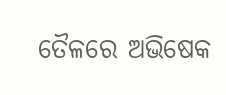ତୈଳରେ ଅଭିଷେକ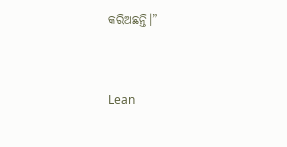କରିଅଛନ୍ତି।”


Lean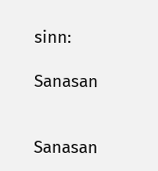sinn:

Sanasan


Sanasan